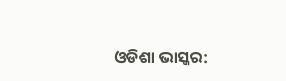ଓଡିଶା ଭାସ୍କର: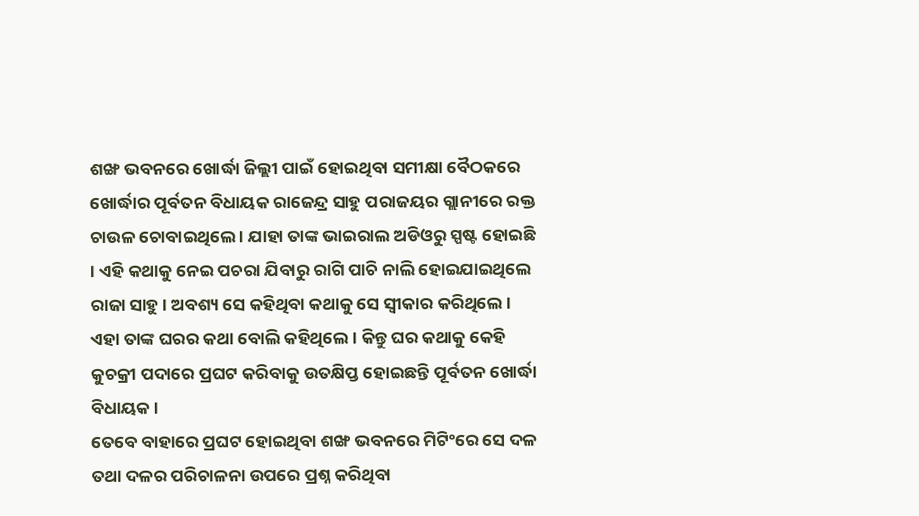ଶଙ୍ଖ ଭବନରେ ଖୋର୍ଦ୍ଧା ଜିଲ୍ଲୀ ପାଇଁ ହୋଇଥିବା ସମୀକ୍ଷା ବୈଠକରେ ଖୋର୍ଦ୍ଧାର ପୂର୍ବତନ ବିଧାୟକ ରାଜେନ୍ଦ୍ର ସାହୁ ପରାଜୟର ଗ୍ଲାନୀରେ ରକ୍ତ ଚାଉଳ ଚୋବାଇଥିଲେ । ଯାହା ତାଙ୍କ ଭାଇରାଲ ଅଡିଓରୁ ସ୍ପଷ୍ଟ ହୋଇଛି । ଏହି କଥାକୁ ନେଇ ପଚରା ଯିବାରୁ ରାଗି ପାଚି ନାଲି ହୋଇଯାଇଥିଲେ ରାଜା ସାହୁ । ଅବଶ୍ୟ ସେ କହିଥିବା କଥାକୁ ସେ ସ୍ୱୀକାର କରିଥିଲେ । ଏହା ତାଙ୍କ ଘରର କଥା ବୋଲି କହିଥିଲେ । କିନ୍ତୁ ଘର କଥାକୁ କେହି କୁଚକ୍ରୀ ପଦାରେ ପ୍ରଘଟ କରିବାକୁ ଉତକ୍ଷିପ୍ତ ହୋଇଛନ୍ତି ପୂର୍ବତନ ଖୋର୍ଦ୍ଧା ବିଧାୟକ ।
ତେବେ ବାହାରେ ପ୍ରଘଟ ହୋଇଥିବା ଶଙ୍ଖ ଭବନରେ ମିଟିଂରେ ସେ ଦଳ ତଥା ଦଳର ପରିଚାଳନା ଉପରେ ପ୍ରଶ୍ନ କରିଥିବା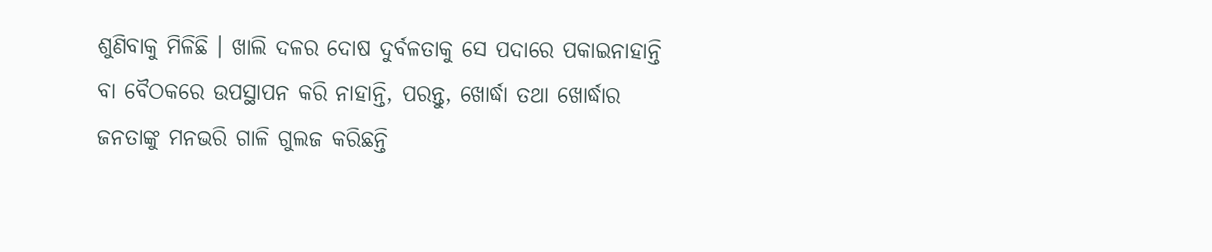ଶୁଣିବାକୁ ମିଳିଛି । ଖାଲି ଦଳର ଦୋଷ ଦୁର୍ବଳତାକୁ ସେ ପଦାରେ ପକାଇନାହାନ୍ତି ବା ବୈଠକରେ ଉପସ୍ଥାପନ କରି ନାହାନ୍ତି, ପରନ୍ତୁ, ଖୋର୍ଦ୍ଧା ତଥା ଖୋର୍ଦ୍ଧାର ଜନତାଙ୍କୁ ମନଭରି ଗାଳି ଗୁଲଜ କରିଛନ୍ତି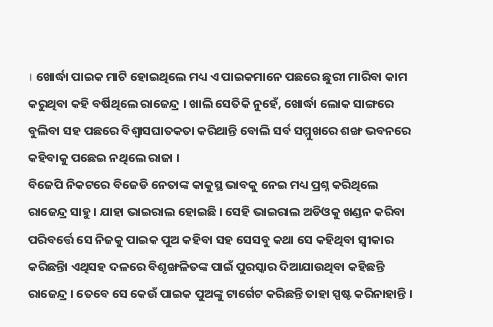। ଖୋର୍ଦ୍ଧା ପାଇକ ମାଟି ହୋଇଥିଲେ ମଧ୍ୟ ଏ ପାଇକମାନେ ପଛରେ ଛୁରୀ ମାରିବା କାମ କରୁଥିବା କହି ବର୍ଷିଥିଲେ ରାଜେନ୍ଦ୍ର । ଖାଲି ସେତିକି ନୁହେଁ, ଖୋର୍ଦ୍ଧା ଲୋକ ସାଙ୍ଗରେ ବୁଲିବା ସହ ପଛରେ ବିଶ୍ୱାସଘାତକତା କରିଥାନ୍ତି ବୋଲି ସର୍ବ ସମ୍ମୁଖରେ ଶଙ୍ଖ ଭବନରେ କହିବାକୁ ପଛେଇ ନଥିଲେ ରାଜା ।
ବିଜେପି ନିକଟରେ ବିଜେଡି ନେତାଙ୍କ କାକୁସ୍ଥ ଭାବକୁ ନେଇ ମଧ୍ୟ ପ୍ରଶ୍ନ କରିଥିଲେ ରାଜେନ୍ଦ୍ର ସାହୁ । ଯାହା ଭାଇରାଲ ହୋଇଛି । ସେହି ଭାଇରାଲ ଅଡିଓକୁ ଖଣ୍ଡନ କରିବା ପରିବର୍ତ୍ତେ ସେ ନିଜକୁ ପାଇକ ପୁଅ କହିବା ସହ ସେସବୁ କଥା ସେ କହିଥିବା ସ୍ୱୀକାର କରିଛନ୍ତିା ଏଥିସହ ଦଳରେ ବିଶୃଙ୍ଖଳିତଙ୍କ ପାଇଁ ପୁରସ୍କାର ଦିଆଯାଉଥିବା କହିଛନ୍ତି ରାଜେନ୍ଦ୍ର । ତେବେ ସେ କେଉଁ ପାଇକ ପୁଅଙ୍କୁ ଟାର୍ଗେଟ କରିଛନ୍ତି ତାହା ସ୍ପଷ୍ଟ କରିନାହାନ୍ତି ।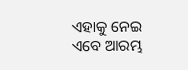ଏହାକୁ ନେଇ ଏବେ ଆରମ୍ଭ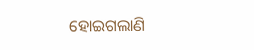ହୋଇଗଲାଣି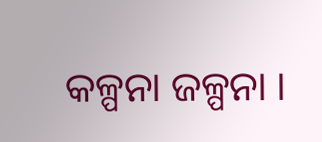କଳ୍ପନା ଜଳ୍ପନା ।